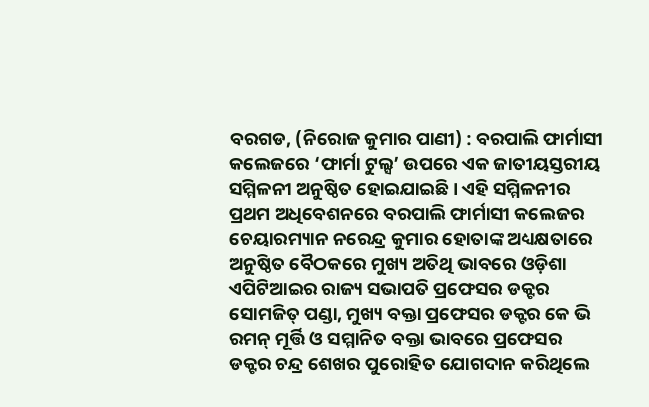ବରଗଡ, (ନିରୋଜ କୁମାର ପାଣୀ) : ବରପାଲି ଫାର୍ମାସୀ କଲେଜରେ ‘ଫାର୍ମା ଟୁଲ୍ସ’ ଉପରେ ଏକ ଜାତୀୟସ୍ତରୀୟ ସମ୍ମିଳନୀ ଅନୁଷ୍ଠିତ ହୋଇଯାଇଛି । ଏହି ସମ୍ମିଳନୀର ପ୍ରଥମ ଅଧିବେଶନରେ ବରପାଲି ଫାର୍ମାସୀ କଲେଜର ଚେୟାରମ୍ୟାନ ନରେନ୍ଦ୍ର କୁମାର ହୋତାଙ୍କ ଅଧ୍ୟକ୍ଷତାରେ ଅନୁଷ୍ଠିତ ବୈଠକରେ ମୁଖ୍ୟ ଅତିଥି ଭାବରେ ଓଡ଼ିଶା ଏପିଟିଆଇର ରାଜ୍ୟ ସଭାପତି ପ୍ରଫେସର ଡକ୍ଟର ସୋମଜିତ୍ ପଣ୍ଡା, ମୁଖ୍ୟ ବକ୍ତା ପ୍ରଫେସର ଡକ୍ଟର କେ ଭି ରମନ୍ ମୂର୍ତ୍ତି ଓ ସମ୍ମାନିତ ବକ୍ତା ଭାବରେ ପ୍ରଫେସର ଡକ୍ଟର ଚନ୍ଦ୍ର ଶେଖର ପୁରୋହିତ ଯୋଗଦାନ କରିଥିଲେ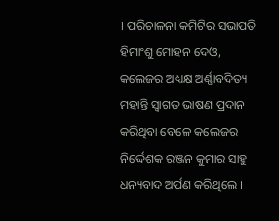। ପରିଚାଳନା କମିଟିର ସଭାପତି ହିମାଂଶୁ ମୋହନ ଦେଓ, କଲେଜର ଅଧ୍ୟକ୍ଷ ଅର୍ଣ୍ଣାବଦିତ୍ୟ ମହାନ୍ତି ସ୍ଵାଗତ ଭାଷଣ ପ୍ରଦାନ କରିଥିବା ବେଳେ କଲେଜର ନିର୍ଦ୍ଦେଶକ ରଞ୍ଜନ କୁମାର ସାହୁ ଧନ୍ୟବାଦ ଅର୍ପଣ କରିଥିଲେ ।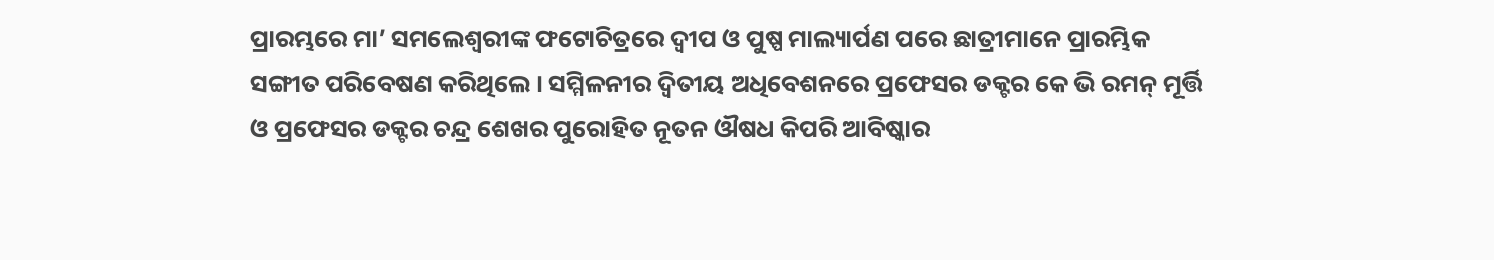ପ୍ରାରମ୍ଭରେ ମା’ ସମଲେଶ୍ଵରୀଙ୍କ ଫଟୋଚିତ୍ରରେ ଦ୍ଵୀପ ଓ ପୁଷ୍ପ ମାଲ୍ୟାର୍ପଣ ପରେ ଛାତ୍ରୀମାନେ ପ୍ରାରମ୍ଭିକ ସଙ୍ଗୀତ ପରିବେଷଣ କରିଥିଲେ । ସମ୍ମିଳନୀର ଦ୍ଵିତୀୟ ଅଧିବେଶନରେ ପ୍ରଫେସର ଡକ୍ଟର କେ ଭି ରମନ୍ ମୂର୍ତ୍ତି ଓ ପ୍ରଫେସର ଡକ୍ଟର ଚନ୍ଦ୍ର ଶେଖର ପୁରୋହିତ ନୂତନ ଔଷଧ କିପରି ଆବିଷ୍କାର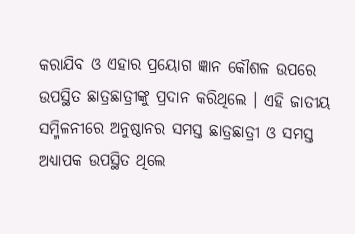କରାଯିବ ଓ ଏହାର ପ୍ରୟୋଗ ଜ୍ଞାନ କୌଶଳ ଉପରେ ଉପସ୍ଥିତ ଛାତ୍ରଛାତ୍ରୀଙ୍କୁ ପ୍ରଦାନ କରିଥିଲେ । ଏହି ଜାତୀୟ ସମ୍ମିଳନୀରେ ଅନୁଷ୍ଠାନର ସମସ୍ତ ଛାତ୍ରଛାତ୍ରୀ ଓ ସମସ୍ତ ଅଧ୍ୟାପକ ଉପସ୍ଥିତ ଥିଲେ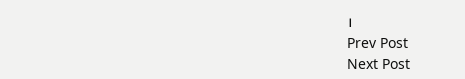।
Prev Post
Next Post